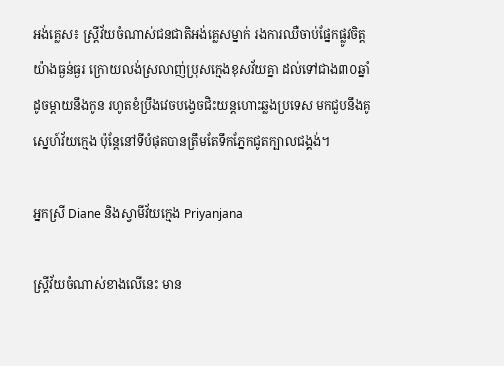អង់គ្លេស៖ ស្រ្តីវ័យចំណាស់ជនជាតិអង់គ្លេសម្នាក់ រងការឈឺចាប់ផ្នែកផ្លូវចិត្តយ៉ាងធ្ងន់ធ្ងរ ក្រោយលង់ស្រលាញ់ប្រុសក្មេងខុសវ័យគ្នា ដល់ទៅជាង៣០ឆ្នាំ ដូចម្តាយនឹងកូន រហូតខំប្រឹងវេចបង្វេចជិះយន្តហោះឆ្លងប្រទេស មកជួបនឹងគូស្នេហ៍វ័យក្មេង ប៉ុន្តែនៅទីបំផុតបានត្រឹមតែទឹកភ្នែកជូតក្បាលជង្គង់។

អ្នកស្រី Diane និងស្វាមីវ័យក្មេង Priyanjana

ស្រ្តីវ័យចំណាស់ខាងលើនេះ មាន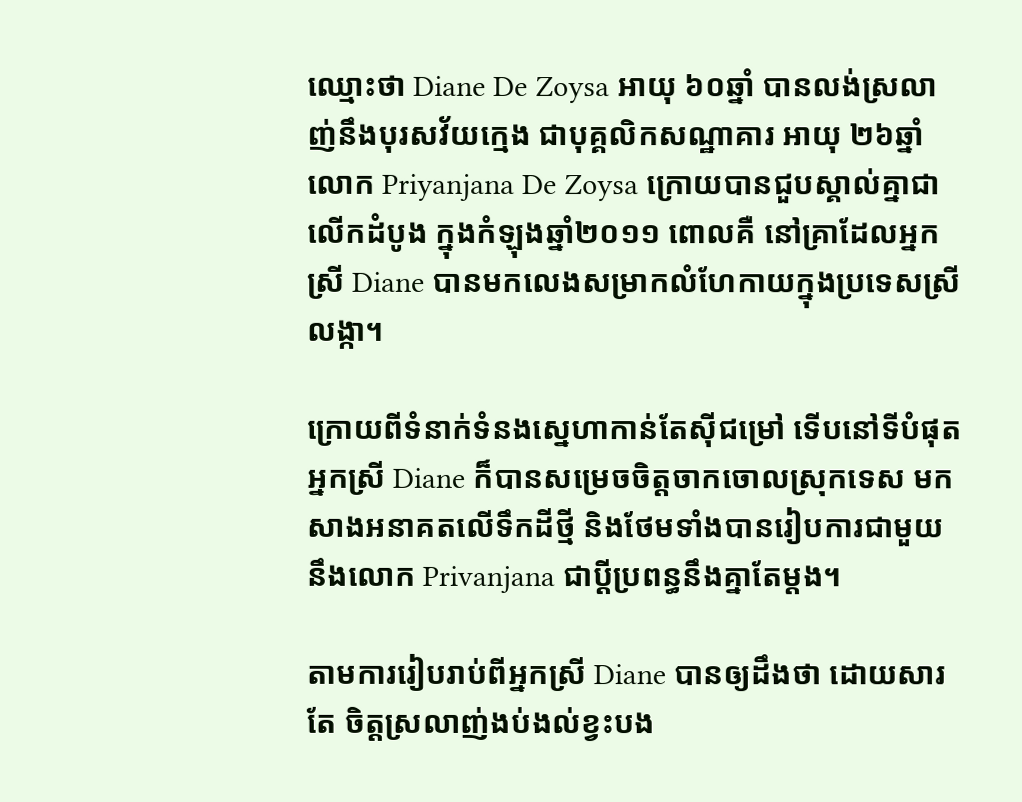ឈ្មោះថា Diane De Zoysa អាយុ ៦០ឆ្នាំ បានលង់ស្រលាញ់នឹងបុរសវ័យក្មេង ជាបុគ្គលិកសណ្ឋាគារ អាយុ ២៦ឆ្នាំ លោក Priyanjana De Zoysa ក្រោយបានជួបស្គាល់គ្នាជាលើកដំបូង ក្នុងកំឡុងឆ្នាំ២០១១ ពោលគឺ នៅគ្រាដែលអ្នកស្រី Diane បានមកលេងសម្រាកលំហែកាយក្នុងប្រទេសស្រីលង្កា។

ក្រោយពីទំនាក់ទំនងស្នេហាកាន់តែស៊ីជម្រៅ ទើបនៅទីបំផុតអ្នកស្រី Diane ក៏បានសម្រេចចិត្តចាកចោលស្រុកទេស មកសាងអនាគតលើទឹកដីថ្មី និងថែមទាំងបានរៀបការជាមួយនឹងលោក Privanjana ជាប្តីប្រពន្ធនឹងគ្នាតែម្តង។

តាមការរៀបរាប់ពីអ្នកស្រី Diane បានឲ្យដឹងថា ដោយសារតែ ចិត្តស្រលាញ់ងប់ងល់ខ្វះបង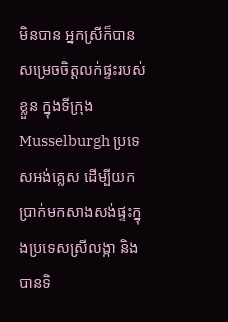មិនបាន អ្នកស្រីក៏បានសម្រេចចិត្តលក់ផ្ទះរបស់ខ្លួន ក្នុងទីក្រុង Musselburgh ប្រទេសអង់គ្លេស ដើម្បីយកប្រាក់មកសាងសង់ផ្ទះក្នុងប្រទេសស្រីលង្កា និងបានទិ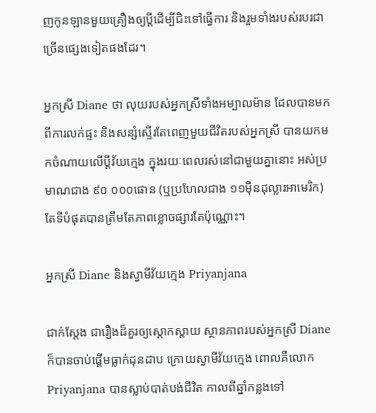ញកូនឡានមួយគ្រឿងឲ្យប្តីដើម្បីជិះទៅធ្វើការ និងរួមទាំងរបស់របរជាច្រើនផ្សេងទៀតផងដែរ។

អ្នកស្រី Diane ថា លុយរបស់អ្នកស្រីទាំងអម្បាលម៉ាន ដែលបានមកពីការលក់ផ្ទះ និងសន្សំស្ទើរតែពេញមួយជីវិតរបស់អ្នកស្រី បានយកមកចំណាយលើប្តីវ័យក្មេង ក្នុងរយៈពេលរស់នៅជាមួយគ្នានោះ អស់ប្រមាណជាង ៩០ ០០០ផោន (ឬប្រហែលជាង ១១ម៉ឺនដុល្លារអាមេរិក) តែទីបំផុតបានត្រឹមតែភាពខ្លោចផ្សារតែប៉ុណ្ណោះ។

អ្នកស្រី Diane និងស្វាមីវ័យក្មេង Priyanjana

ជាក់ស្តែង ជារឿងដ៏គួរឲ្យស្តោកស្តាយ ស្ថានភាពរបស់អ្នកស្រី Diane ក៏បានចាប់ផ្តើមធ្លាក់ដុនដាប ក្រោយស្វាមីវ័យក្មេង ពោលគឺលោក Priyanjana បានស្លាប់បាត់បង់ជីវិត កាលពីឆ្នាំកន្លងទៅ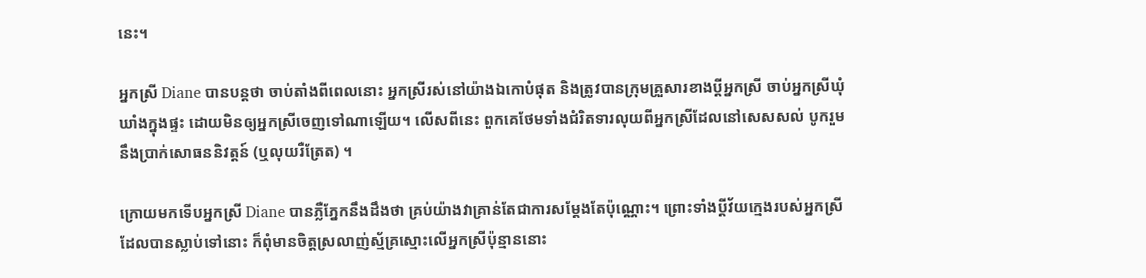នេះ។

អ្នកស្រី Diane បានបន្តថា ចាប់តាំងពីពេលនោះ អ្នកស្រីរស់នៅយ៉ាងឯកោបំផុត និងត្រូវបានក្រុមគ្រួសារខាងប្តីអ្នកស្រី ចាប់អ្នកស្រីឃុំឃាំងក្នុងផ្ទះ ដោយមិនឲ្យអ្នកស្រីចេញទៅណាឡើយ។ លើសពីនេះ ពួកគេថែមទាំងជំរិតទារលុយពីអ្នកស្រីដែលនៅសេសសល់ បូករួមនឹងប្រាក់សោធននិវត្តន៍ (ឬលុយរឺត្រែត) ។

ក្រោយមកទើបអ្នកស្រី Diane បានភ្លឺភ្នែកនឹងដឹងថា គ្រប់យ៉ាងវាគ្រាន់តែជាការសម្ដែងតែប៉ុណ្ណោះ។ ព្រោះទាំងប្តីវ័យក្មេងរបស់អ្នកស្រីដែលបានស្លាប់ទៅនោះ ក៏ពុំមានចិត្តស្រលាញ់ស្ម័គ្រស្មោះលើអ្នកស្រីប៉ុន្មាននោះ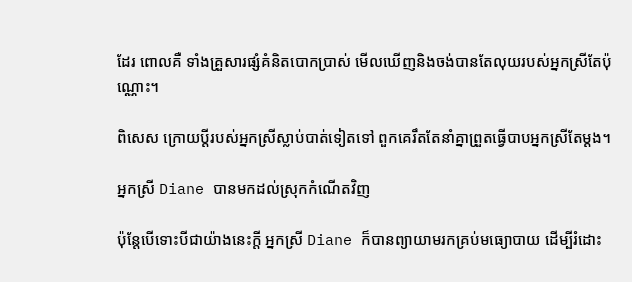ដែរ ពោលគឺ ទាំងគ្រួសារផ្សំគំនិតបោកប្រាស់ មើលឃើញនិងចង់បានតែលុយរបស់អ្នកស្រីតែប៉ុណ្ណោះ។

ពិសេស ក្រោយប្តីរបស់អ្នកស្រីស្លាប់បាត់ទៀតទៅ ពួកគេរឹតតែនាំគ្នាព្រួតធ្វើបាបអ្នកស្រីតែម្តង។

អ្នកស្រី Diane បានមកដល់ស្រុកកំណើតវិញ

ប៉ុន្តែបើទោះបីជាយ៉ាងនេះក្តី អ្នកស្រី Diane ក៏បានព្យាយាមរកគ្រប់មធ្យោបាយ ដើម្បីរំដោះ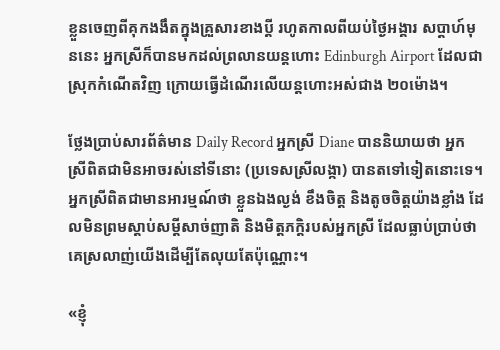ខ្លួនចេញពីគុកងងឹតក្នុងគ្រួសារខាងប្តី រហូតកាលពីយប់ថ្ងៃអង្គារ សប្តាហ៍មុននេះ អ្នកស្រីក៏បានមកដល់ព្រលានយន្តហោះ Edinburgh Airport ដែលជាស្រុកកំណើតវិញ ក្រោយធ្វើដំណើរលើយន្តហោះអស់ជាង ២០ម៉ោង។

ថ្លែងប្រាប់សារព័ត៌មាន Daily Record អ្នកស្រី Diane បាននិយាយថា អ្នកស្រីពិតជាមិនអាចរស់នៅទីនោះ (ប្រទេសស្រីលង្កា) បានតទៅទៀតនោះទេ។ អ្នកស្រីពិតជាមានអារម្មណ៍ថា ខ្លួនឯងល្ងង់ ខឹងចិត្ត និងតូចចិត្តយ៉ាងខ្លាំង ដែលមិនព្រមស្តាប់សម្ដីសាច់ញាតិ និងមិត្តភក្តិរបស់អ្នកស្រី ដែលធ្លាប់ប្រាប់ថា គេស្រលាញ់យើងដើម្បីតែលុយតែប៉ុណ្ណោះ។

«ខ្ញុំ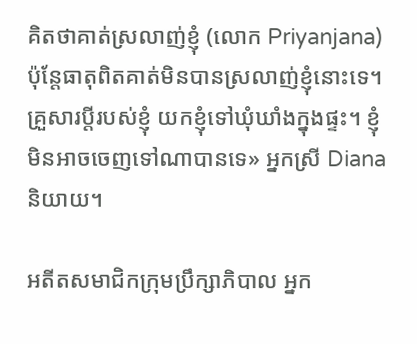គិតថាគាត់ស្រលាញ់ខ្ញុំ (លោក Priyanjana) ប៉ុន្តែធាតុពិតគាត់មិនបានស្រលាញ់ខ្ញុំនោះទេ។ គ្រួសារប្តីរបស់ខ្ញុំ យកខ្ញុំទៅឃុំឃាំងក្នុងផ្ទះ។ ខ្ញុំមិនអាចចេញទៅណាបានទេ» អ្នកស្រី Diana និយាយ។

អតីតសមាជិកក្រុមប្រឹក្សាភិបាល អ្នក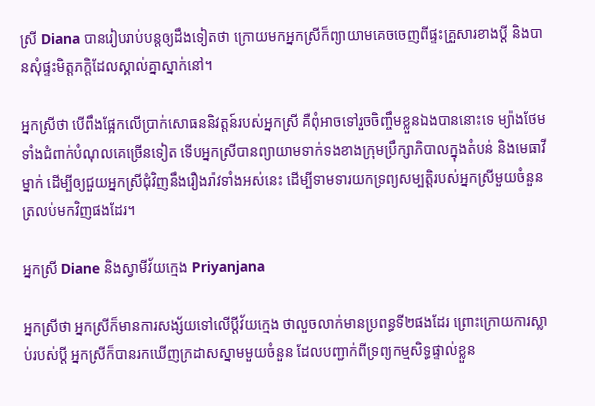ស្រី Diana បានរៀបរាប់បន្តឲ្យដឹងទៀតថា ក្រោយមកអ្នកស្រីក៏ព្យាយាមគេចចេញពីផ្ទះគ្រួសារខាងប្តី និងបានសុំផ្ទះមិត្តភក្តិដែលស្គាល់គ្នាស្នាក់នៅ។

អ្នកស្រីថា បើពឹងផ្អែកលើប្រាក់សោធននិវត្តន៍របស់អ្នកស្រី គឺពុំអាចទៅរួចចិញ្ចឹមខ្លួនឯងបាននោះទេ ម្យ៉ាងថែមទាំងជំពាក់បំណុលគេច្រើនទៀត ទើបអ្នកស្រីបានព្យាយាមទាក់ទងខាងក្រុមប្រឹក្សាភិបាលក្នុងតំបន់ និងមេធាវីម្នាក់ ដើម្បីឲ្យជួយអ្នកស្រីជុំវិញនឹងរឿងរ៉ាវទាំងអស់នេះ ដើម្បីទាមទារយកទ្រព្យសម្បត្តិរបស់អ្នកស្រីមួយចំនួនត្រលប់មកវិញផងដែរ។

អ្នកស្រី Diane និងស្វាមីវ័យក្មេង Priyanjana

អ្នកស្រីថា អ្នកស្រីក៏មានការសង្ស័យទៅលើប្តីវ័យក្មេង ថាលួចលាក់មានប្រពន្ធទី២ផងដែរ ព្រោះក្រោយការស្លាប់របស់ប្តី អ្នកស្រីក៏បានរកឃើញក្រដាសស្នាមមួយចំនួន ដែលបញ្ជាក់ពីទ្រព្យកម្មសិទ្ធផ្ទាល់ខ្លួន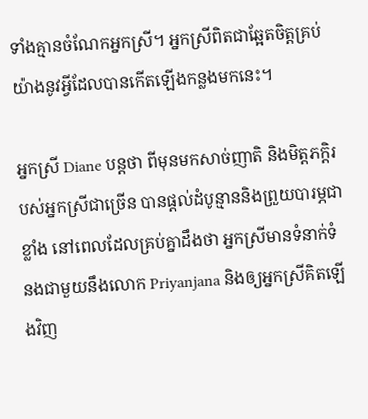ទាំងគ្មានចំណែកអ្នកស្រី។ អ្នកស្រីពិតជាឆ្អែតចិត្តគ្រប់យ៉ាងនូវអ្វីដែលបានកើតឡើងកន្លងមកនេះ។

អ្នកស្រី Diane បន្តថា ពីមុនមកសាច់ញាតិ និងមិត្តភក្តិរបស់អ្នកស្រីជាច្រើន បានផ្តល់ដំបូន្មាននិងព្រួយបារម្ភជាខ្លាំង នៅពេលដែលគ្រប់គ្នាដឹងថា អ្នកស្រីមានទំនាក់ទំនងជាមួយនឹងលោក Priyanjana និងឲ្យអ្នកស្រីគិតឡើងវិញ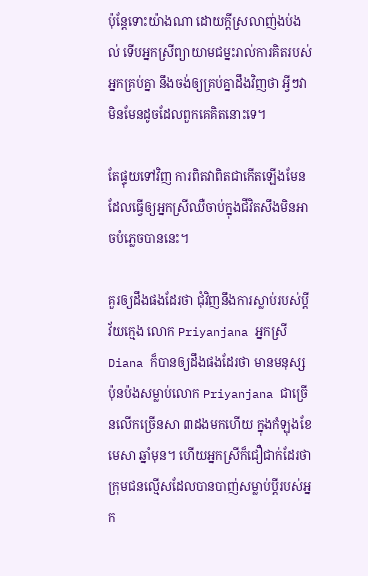ប៉ុន្តែទោះយ៉ាងណា ដោយក្តីស្រលាញ់ងប់ងល់ ទើបអ្នកស្រីព្យាយាមជម្នះរាល់ការគិតរបស់អ្នកគ្រប់គ្នា នឹងចង់ឲ្យគ្រប់គ្នាដឹងវិញថា អ្វីៗវាមិនមែនដូចដែលពួកគេគិតនោះទេ។

តែផ្ទុយទៅវិញ ការពិតវាពិតជាកើតឡើងមែន ដែលធ្វើឲ្យអ្នកស្រីឈឺចាប់ក្នុងជីវិតសឹងមិនអាចបំភ្លេចបាននេះ។

គួរឲ្យដឹងផងដែរថា ជុំវិញនឹងការស្លាប់របស់ប្តីវ័យក្មេង លោក Priyanjana អ្នកស្រី Diana ក៏បានឲ្យដឹងផងដែរថា មានមនុស្សប៉ុនប៉ងសម្លាប់លោក Priyanjana ជាច្រើនលើកច្រើនសា ៣ដងមកហើយ ក្នុងកំឡុងខែមេសា ឆ្នាំមុន។ ហើយអ្នកស្រីក៏ជឿជាក់ដែរថា ក្រុមជនល្មើសដែលបានបាញ់សម្លាប់ប្តីរបស់អ្នក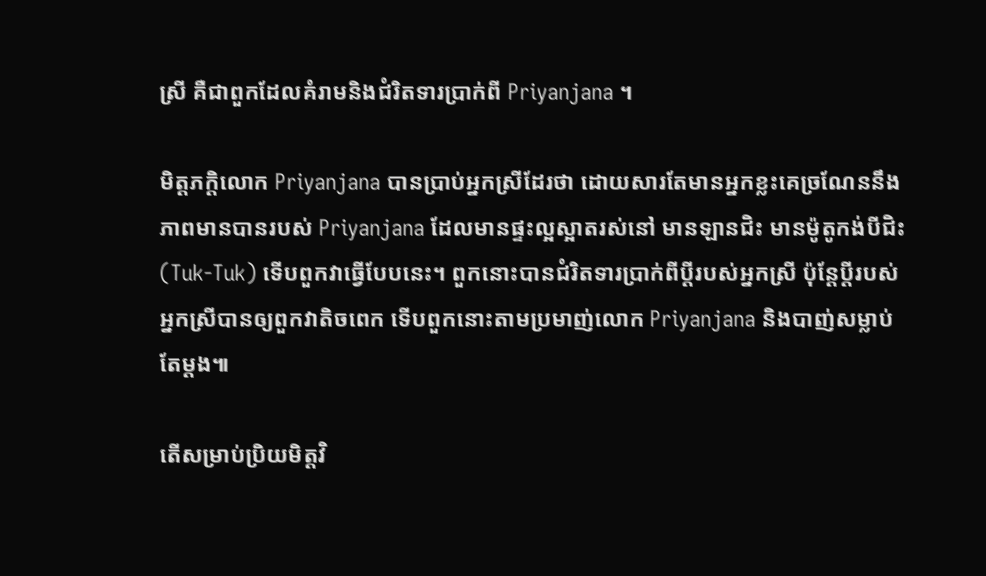ស្រី គឺជាពួកដែលគំរាមនិងជំរិតទារប្រាក់ពី Priyanjana ។

មិត្តភក្តិលោក Priyanjana បានប្រាប់អ្នកស្រីដែរថា ដោយសារតែមានអ្នកខ្លះគេច្រណែននឹងភាពមានបានរបស់ Priyanjana ដែលមានផ្ទះល្អស្អាតរស់នៅ មានឡានជិះ មានម៉ូតូកង់បីជិះ (Tuk-Tuk) ទើបពួកវាធ្វើបែបនេះ។ ពួកនោះបានជំរិតទារប្រាក់ពីប្តីរបស់អ្នកស្រី ប៉ុន្តែប្តីរបស់អ្នកស្រីបានឲ្យពួកវាតិចពេក ទើបពួកនោះតាមប្រមាញ់លោក Priyanjana និងបាញ់សម្លាប់តែម្តង៕

តើសម្រាប់ប្រិយមិត្តវិ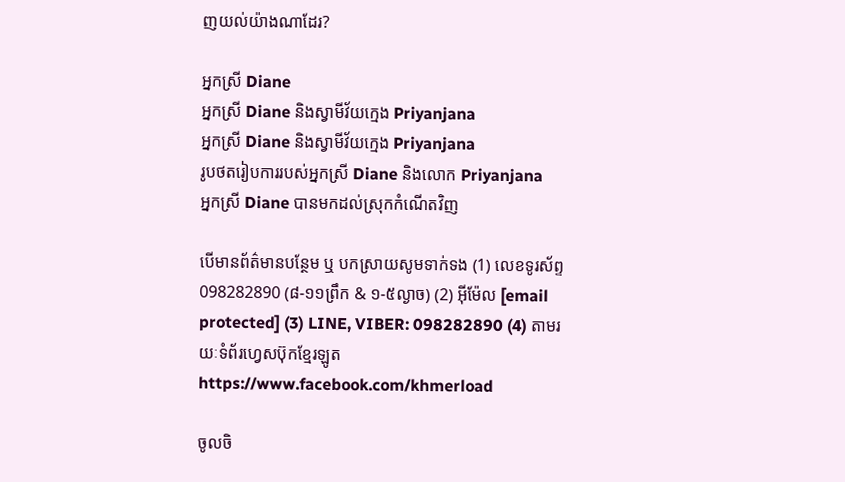ញយល់យ៉ាងណាដែរ?

អ្នកស្រី Diane
អ្នកស្រី Diane និងស្វាមីវ័យក្មេង Priyanjana
អ្នកស្រី Diane និងស្វាមីវ័យក្មេង Priyanjana
រូបថតរៀបការរបស់អ្នកស្រី Diane និងលោក Priyanjana
អ្នកស្រី Diane បានមកដល់ស្រុកកំណើតវិញ

បើមានព័ត៌មានបន្ថែម ឬ បកស្រាយសូមទាក់ទង (1) លេខទូរស័ព្ទ 098282890 (៨-១១ព្រឹក & ១-៥ល្ងាច) (2) អ៊ីម៉ែល [email protected] (3) LINE, VIBER: 098282890 (4) តាមរយៈទំព័រហ្វេសប៊ុកខ្មែរឡូត https://www.facebook.com/khmerload

ចូលចិ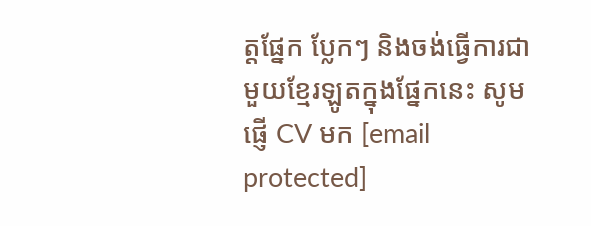ត្តផ្នែក ប្លែកៗ និងចង់ធ្វើការជាមួយខ្មែរឡូតក្នុងផ្នែកនេះ សូមផ្ញើ CV មក [email protected]